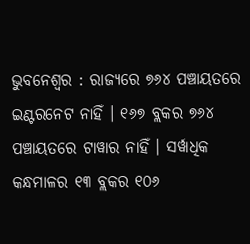ଭୁବନେଶ୍ୱର : ରାଜ୍ୟରେ ୭୬୪ ପଞ୍ଚାୟତରେ ଇଣ୍ଟରନେଟ ନାହିଁ । ୧୬୭ ବ୍ଲକର ୭୬୪ ପଞ୍ଚାୟତରେ ଟାୱାର ନାହିଁ । ସର୍ୱାଧିକ କନ୍ଧମାଳର ୧୩ ବ୍ଲକର ୧୦୬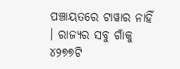ପଞ୍ଚାୟତରେ ଟାୱାର ନାହିଁ । ରାଜ୍ୟର ସବୁ ଗାଁକୁ ୪୨୭୭ଟି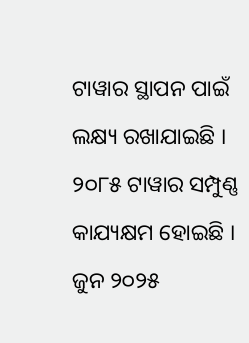ଟାୱାର ସ୍ଥାପନ ପାଇଁ ଲକ୍ଷ୍ୟ ରଖାଯାଇଛି । ୨୦୮୫ ଟାୱାର ସମ୍ପୁଣ୍ଣ କାଯ୍ୟକ୍ଷମ ହୋଇଛି । ଜୁନ ୨୦୨୫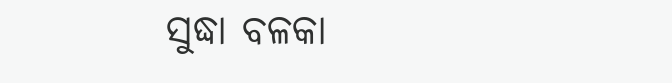ସୁଦ୍ଧା ବଳକା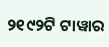୨୧୯୨ଟି ଟାୱାର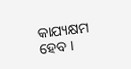କାଯ୍ୟକ୍ଷମ ହେବ ।